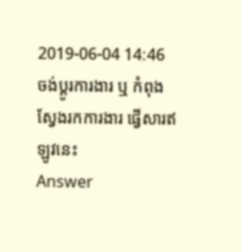2019-06-04 14:46
ចង់ប្តូរការងារ ឬ កំពុងស្វែងរកការងារ ផ្វើសារឥឡូវនេះ
Answer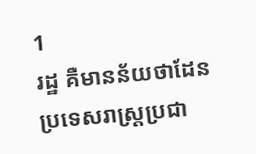1
រដ្ឋ គឺមានន័យថាដែនប្រទេសរាស្រ្តប្រជា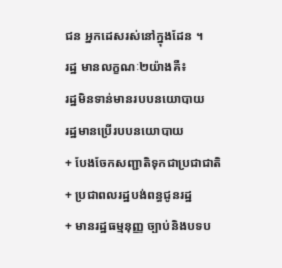ជន អ្នកដេសរស់នៅក្នុងដែន ។
រដ្ឋ មានលក្ខណៈ២យ៉ាងគឺ៖
រដ្ឋមិនទាន់មានរបបនយោបាយ
រដ្ឋមានប្រើរបបនយោបាយ
+ បែងចែកសញ្ជាតិទុកជាប្រជាជាតិ
+ ប្រជាពលរដ្ឋបង់ពន្ធជូនរដ្ឋ
+ មានរដ្ឋធម្មនុញ្ញ ច្បាប់និងបទប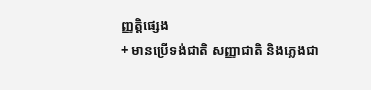ញ្ញត្តិផ្សេង
+ មានប្រើទង់ជាតិ សញ្ញាជាតិ និងភ្លេងជា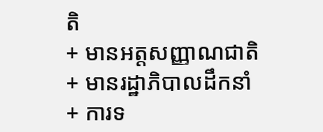តិ
+ មានអត្តសញ្ញាណជាតិ
+ មានរដ្ឋាភិបាលដឹកនាំ
+ ការទ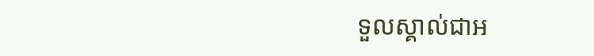ទួលស្គាល់ជាអ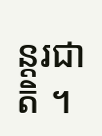ន្តរជាតិ ។